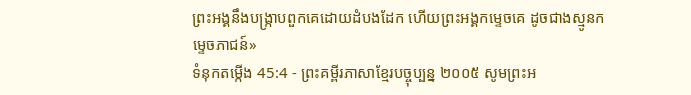ព្រះអង្គនឹងបង្ក្រាបពួកគេដោយដំបងដែក ហើយព្រះអង្គកម្ទេចគេ ដូចជាងស្មូនកម្ទេចភាជន៍»
ទំនុកតម្កើង 45:4 - ព្រះគម្ពីរភាសាខ្មែរបច្ចុប្បន្ន ២០០៥ សូមព្រះអ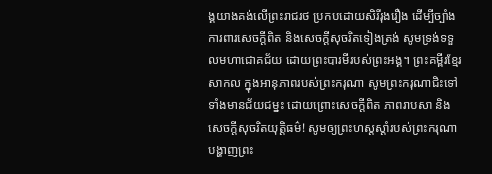ង្គយាងគង់លើព្រះរាជរថ ប្រកបដោយសិរីរុងរឿង ដើម្បីច្បាំងការពារសេចក្ដីពិត និងសេចក្ដីសុចរិតទៀងត្រង់ សូមទ្រង់ទទួលមហាជោគជ័យ ដោយព្រះបារមីរបស់ព្រះអង្គ។ ព្រះគម្ពីរខ្មែរសាកល ក្នុងអានុភាពរបស់ព្រះករុណា សូមព្រះករុណាជិះទៅទាំងមានជ័យជម្នះ ដោយព្រោះសេចក្ដីពិត ភាពរាបសា និងសេចក្ដីសុចរិតយុត្តិធម៌! សូមឲ្យព្រះហស្តស្ដាំរបស់ព្រះករុណា បង្ហាញព្រះ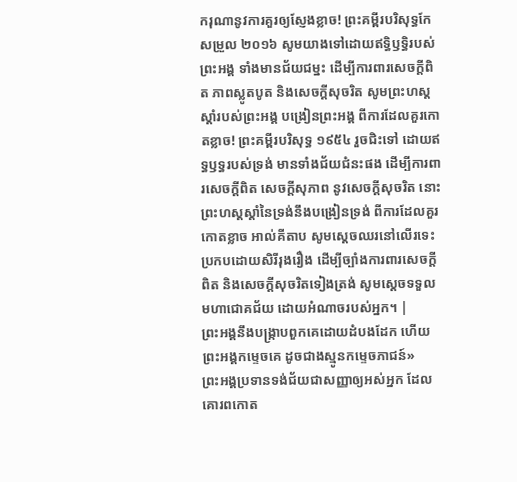ករុណានូវការគួរឲ្យស្ញែងខ្លាច! ព្រះគម្ពីរបរិសុទ្ធកែសម្រួល ២០១៦ សូមយាងទៅដោយឥទ្ធិឫទ្ធិរបស់ព្រះអង្គ ទាំងមានជ័យជម្នះ ដើម្បីការពារសេចក្ដីពិត ភាពស្លូតបូត និងសេចក្ដីសុចរិត សូមព្រះហស្តស្តាំរបស់ព្រះអង្គ បង្រៀនព្រះអង្គ ពីការដែលគួរកោតខ្លាច! ព្រះគម្ពីរបរិសុទ្ធ ១៩៥៤ រួចជិះទៅ ដោយឥទ្ធឫទ្ធរបស់ទ្រង់ មានទាំងជ័យជំនះផង ដើម្បីការពារសេចក្ដីពិត សេចក្ដីសុភាព នូវសេចក្ដីសុចរិត នោះព្រះហស្តស្តាំនៃទ្រង់នឹងបង្រៀនទ្រង់ ពីការដែលគួរកោតខ្លាច អាល់គីតាប សូមស្តេចឈរនៅលើរទេះ ប្រកបដោយសិរីរុងរឿង ដើម្បីច្បាំងការពារសេចក្ដីពិត និងសេចក្ដីសុចរិតទៀងត្រង់ សូមស្តេចទទួលមហាជោគជ័យ ដោយអំណាចរបស់អ្នក។ |
ព្រះអង្គនឹងបង្ក្រាបពួកគេដោយដំបងដែក ហើយព្រះអង្គកម្ទេចគេ ដូចជាងស្មូនកម្ទេចភាជន៍»
ព្រះអង្គប្រទានទង់ជ័យជាសញ្ញាឲ្យអស់អ្នក ដែលគោរពកោត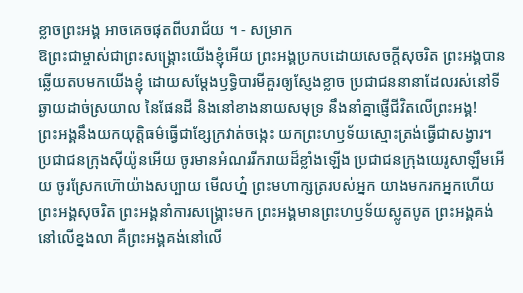ខ្លាចព្រះអង្គ អាចគេចផុតពីបរាជ័យ ។ - សម្រាក
ឱព្រះជាម្ចាស់ជាព្រះសង្គ្រោះយើងខ្ញុំអើយ ព្រះអង្គប្រកបដោយសេចក្ដីសុចរិត ព្រះអង្គបានឆ្លើយតបមកយើងខ្ញុំ ដោយសម្តែងឫទ្ធិបារមីគួរឲ្យស្ញែងខ្លាច ប្រជាជននានាដែលរស់នៅទីឆ្ងាយដាច់ស្រយាល នៃផែនដី និងនៅខាងនាយសមុទ្រ នឹងនាំគ្នាផ្ញើជីវិតលើព្រះអង្គ!
ព្រះអង្គនឹងយកយុត្តិធម៌ធ្វើជាខ្សែក្រវាត់ចង្កេះ យកព្រះហឫទ័យស្មោះត្រង់ធ្វើជាសង្វារ។
ប្រជាជនក្រុងស៊ីយ៉ូនអើយ ចូរមានអំណររីករាយដ៏ខ្លាំងឡើង ប្រជាជនក្រុងយេរូសាឡឹមអើយ ចូរស្រែកហ៊ោយ៉ាងសប្បាយ មើលហ្ន៎ ព្រះមហាក្សត្ររបស់អ្នក យាងមករកអ្នកហើយ ព្រះអង្គសុចរិត ព្រះអង្គនាំការសង្គ្រោះមក ព្រះអង្គមានព្រះហឫទ័យស្លូតបូត ព្រះអង្គគង់នៅលើខ្នងលា គឺព្រះអង្គគង់នៅលើ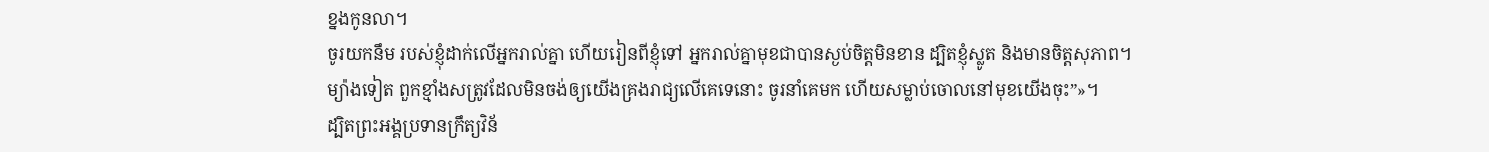ខ្នងកូនលា។
ចូរយកនឹម របស់ខ្ញុំដាក់លើអ្នករាល់គ្នា ហើយរៀនពីខ្ញុំទៅ អ្នករាល់គ្នាមុខជាបានស្ងប់ចិត្តមិនខាន ដ្បិតខ្ញុំស្លូត និងមានចិត្តសុភាព។
ម្យ៉ាងទៀត ពួកខ្មាំងសត្រូវដែលមិនចង់ឲ្យយើងគ្រងរាជ្យលើគេទេនោះ ចូរនាំគេមក ហើយសម្លាប់ចោលនៅមុខយើងចុះ”»។
ដ្បិតព្រះអង្គប្រទានក្រឹត្យវិន័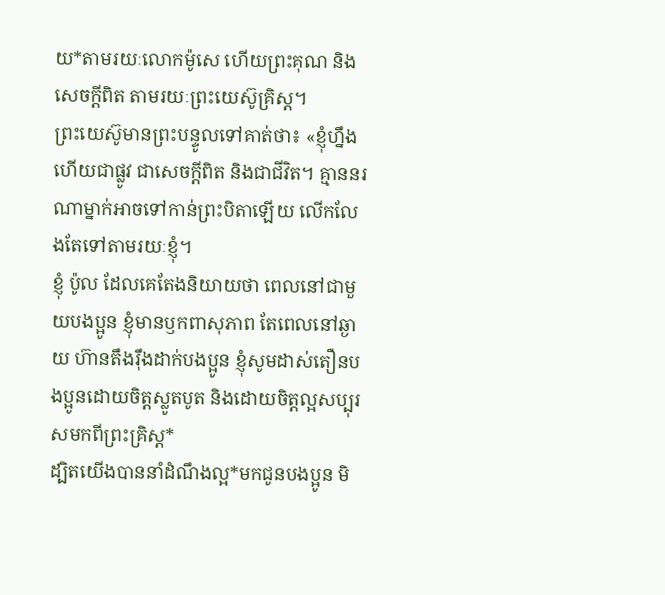យ*តាមរយៈលោកម៉ូសេ ហើយព្រះគុណ និងសេចក្ដីពិត តាមរយៈព្រះយេស៊ូគ្រិស្ត។
ព្រះយេស៊ូមានព្រះបន្ទូលទៅគាត់ថា៖ «ខ្ញុំហ្នឹងហើយជាផ្លូវ ជាសេចក្ដីពិត និងជាជីវិត។ គ្មាននរណាម្នាក់អាចទៅកាន់ព្រះបិតាឡើយ លើកលែងតែទៅតាមរយៈខ្ញុំ។
ខ្ញុំ ប៉ូល ដែលគេតែងនិយាយថា ពេលនៅជាមួយបងប្អូន ខ្ញុំមានឫកពាសុភាព តែពេលនៅឆ្ងាយ ហ៊ានតឹងរ៉ឹងដាក់បងប្អូន ខ្ញុំសូមដាស់តឿនបងប្អូនដោយចិត្តស្លូតបូត និងដោយចិត្តល្អសប្បុរសមកពីព្រះគ្រិស្ត*
ដ្បិតយើងបាននាំដំណឹងល្អ*មកជូនបងប្អូន មិ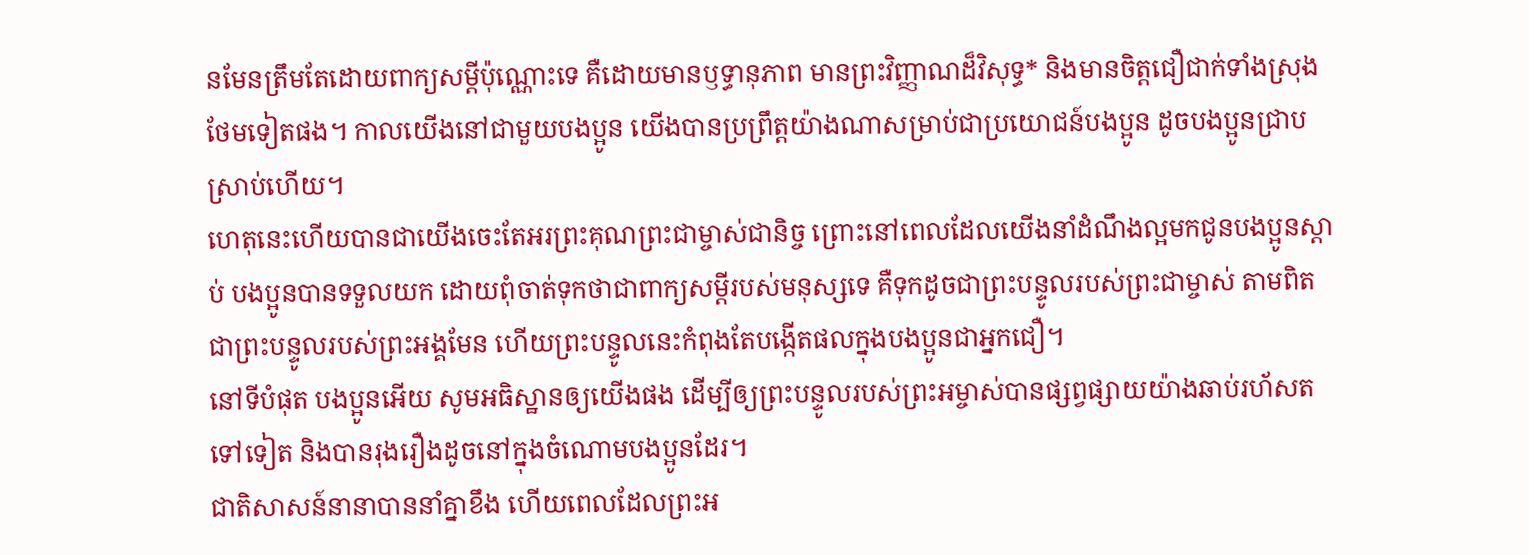នមែនត្រឹមតែដោយពាក្យសម្ដីប៉ុណ្ណោះទេ គឺដោយមានឫទ្ធានុភាព មានព្រះវិញ្ញាណដ៏វិសុទ្ធ* និងមានចិត្តជឿជាក់ទាំងស្រុងថែមទៀតផង។ កាលយើងនៅជាមួយបងប្អូន យើងបានប្រព្រឹត្តយ៉ាងណាសម្រាប់ជាប្រយោជន៍បងប្អូន ដូចបងប្អូនជ្រាបស្រាប់ហើយ។
ហេតុនេះហើយបានជាយើងចេះតែអរព្រះគុណព្រះជាម្ចាស់ជានិច្ច ព្រោះនៅពេលដែលយើងនាំដំណឹងល្អមកជូនបងប្អូនស្ដាប់ បងប្អូនបានទទួលយក ដោយពុំចាត់ទុកថាជាពាក្យសម្ដីរបស់មនុស្សទេ គឺទុកដូចជាព្រះបន្ទូលរបស់ព្រះជាម្ចាស់ តាមពិតជាព្រះបន្ទូលរបស់ព្រះអង្គមែន ហើយព្រះបន្ទូលនេះកំពុងតែបង្កើតផលក្នុងបងប្អូនជាអ្នកជឿ។
នៅទីបំផុត បងប្អូនអើយ សូមអធិស្ឋានឲ្យយើងផង ដើម្បីឲ្យព្រះបន្ទូលរបស់ព្រះអម្ចាស់បានផ្សព្វផ្សាយយ៉ាងឆាប់រហ័សតទៅទៀត និងបានរុងរឿងដូចនៅក្នុងចំណោមបងប្អូនដែរ។
ជាតិសាសន៍នានាបាននាំគ្នាខឹង ហើយពេលដែលព្រះអ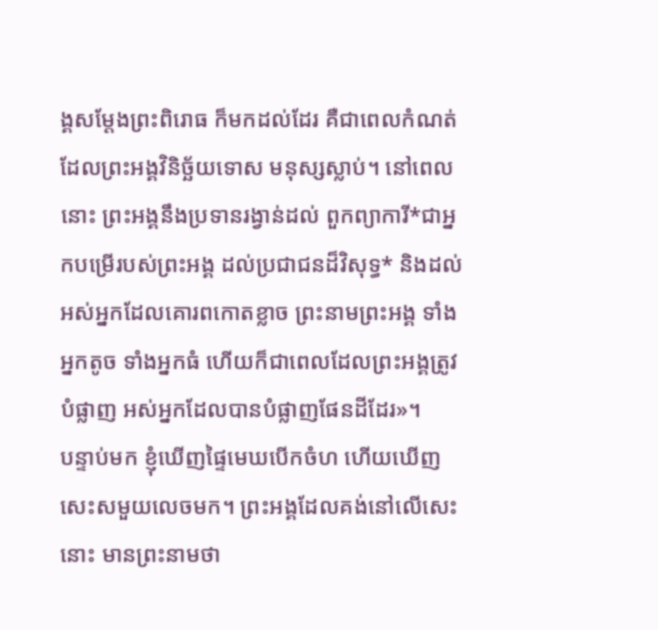ង្គសម្តែងព្រះពិរោធ ក៏មកដល់ដែរ គឺជាពេលកំណត់ដែលព្រះអង្គវិនិច្ឆ័យទោស មនុស្សស្លាប់។ នៅពេលនោះ ព្រះអង្គនឹងប្រទានរង្វាន់ដល់ ពួកព្យាការី*ជាអ្នកបម្រើរបស់ព្រះអង្គ ដល់ប្រជាជនដ៏វិសុទ្ធ* និងដល់អស់អ្នកដែលគោរពកោតខ្លាច ព្រះនាមព្រះអង្គ ទាំងអ្នកតូច ទាំងអ្នកធំ ហើយក៏ជាពេលដែលព្រះអង្គត្រូវបំផ្លាញ អស់អ្នកដែលបានបំផ្លាញផែនដីដែរ»។
បន្ទាប់មក ខ្ញុំឃើញផ្ទៃមេឃបើកចំហ ហើយឃើញសេះសមួយលេចមក។ ព្រះអង្គដែលគង់នៅលើសេះនោះ មានព្រះនាមថា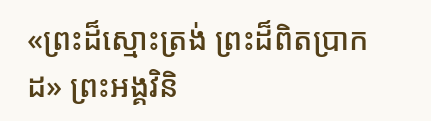«ព្រះដ៏ស្មោះត្រង់ ព្រះដ៏ពិតប្រាកដ» ព្រះអង្គវិនិ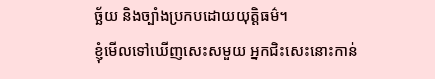ច្ឆ័យ និងច្បាំងប្រកបដោយយុត្តិធម៌។
ខ្ញុំមើលទៅឃើញសេះសមួយ អ្នកជិះសេះនោះកាន់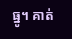ធ្នូ។ គាត់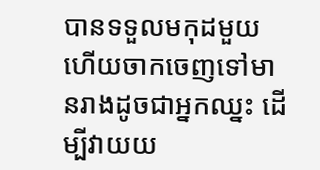បានទទួលមកុដមួយ ហើយចាកចេញទៅមានរាងដូចជាអ្នកឈ្នះ ដើម្បីវាយយ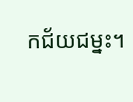កជ័យជម្នះ។